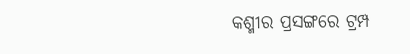କଶ୍ମୀର ପ୍ରସଙ୍ଗରେ ଟ୍ରମ୍ପ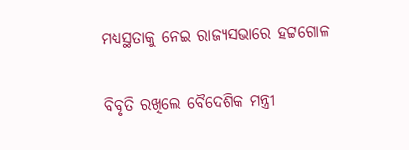ମଧ୍ୟସ୍ଥତାକୁ ନେଇ ରାଜ୍ୟସଭାରେ ହଟ୍ଟଗୋଳ

ବିବୃତି ରଖିଲେ ବୈଦେଶିକ ମନ୍ତ୍ରୀ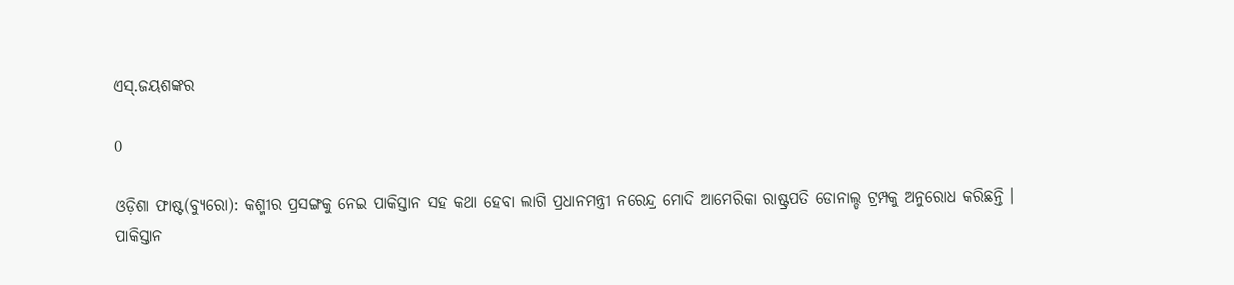ଏସ୍‌.ଜୟଶଙ୍କର

0

ଓଡ଼ିଶା ଫାଷ୍ଟ(ବ୍ୟୁରୋ): କଶ୍ମୀର ପ୍ରସଙ୍ଗକୁ ନେଇ ପାକିସ୍ତାନ ସହ କଥା ହେବା ଲାଗି ପ୍ରଧାନମନ୍ତ୍ରୀ ନରେନ୍ଦ୍ର ମୋଦି ଆମେରିକା ରାଷ୍ଟ୍ରପତି ଡୋନାଲ୍ଡ ଟ୍ରମ୍ପକୁ ଅନୁରୋଧ କରିଛନ୍ତି । ପାକିସ୍ତାନ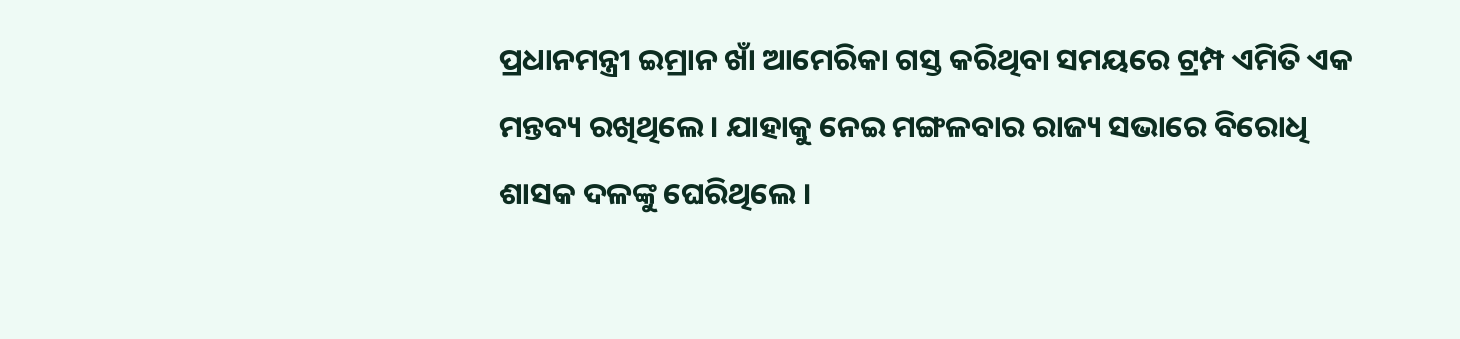ପ୍ରଧାନମନ୍ତ୍ରୀ ଇମ୍ରାନ ଖାଁ ଆମେରିକା ଗସ୍ତ କରିଥିବା ସମୟରେ ଟ୍ରମ୍ପ ଏମିତି ଏକ ମନ୍ତବ୍ୟ ରଖିଥିଲେ । ଯାହାକୁ ନେଇ ମଙ୍ଗଳବାର ରାଜ୍ୟ ସଭାରେ ବିରୋଧି ଶାସକ ଦଳଙ୍କୁ ଘେରିଥିଲେ ।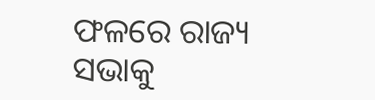ଫଳରେ ରାଜ୍ୟ ସଭାକୁ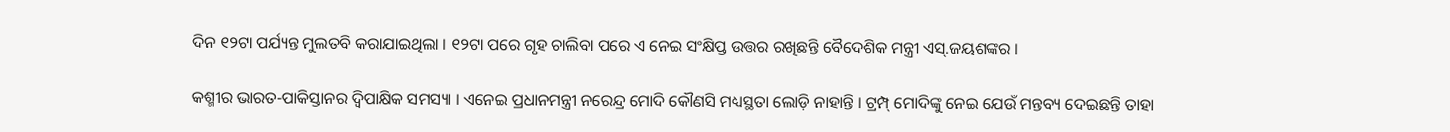ଦିନ ୧୨ଟା ପର୍ଯ୍ୟନ୍ତ ମୁଲତବି କରାଯାଇଥିଲା । ୧୨ଟା ପରେ ଗୃହ ଚାଲିବା ପରେ ଏ ନେଇ ସଂକ୍ଷିପ୍ତ ଉତ୍ତର ରଖିଛନ୍ତି ବୈଦେଶିକ ମନ୍ତ୍ରୀ ଏସ୍‌.ଜୟଶଙ୍କର ।

କଶ୍ମୀର ଭାରତ-ପାକିସ୍ତାନର ଦ୍ୱିପାକ୍ଷିକ ସମସ୍ୟା । ଏନେଇ ପ୍ରଧାନମନ୍ତ୍ରୀ ନରେନ୍ଦ୍ର ମୋଦି କୌଣସି ମଧ୍ୟସ୍ଥତା ଲୋଡ଼ି ନାହାନ୍ତି । ଟ୍ରମ୍ପ୍‌ ମୋଦିଙ୍କୁ ନେଇ ଯେଉଁ ମନ୍ତବ୍ୟ ଦେଇଛନ୍ତି ତାହା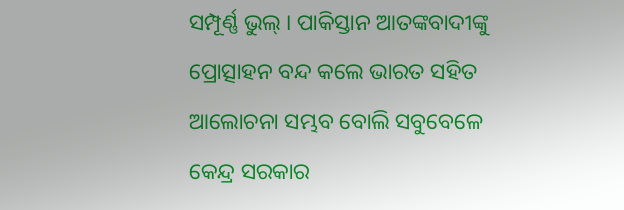ସମ୍ପୂର୍ଣ୍ଣ ଭୁଲ୍‌ । ପାକିସ୍ତାନ ଆତଙ୍କବାଦୀଙ୍କୁ ପ୍ରୋତ୍ସାହନ ବନ୍ଦ କଲେ ଭାରତ ସହିତ ଆଲୋଚନା ସମ୍ଭବ ବୋଲି ସବୁବେଳେ କେନ୍ଦ୍ର ସରକାର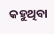କହୁଥିବା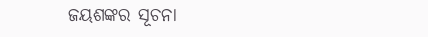ଜୟଶଙ୍କର ସୂଚନା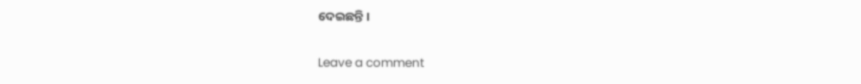ଦେଇଛନ୍ତି ।

Leave a comment